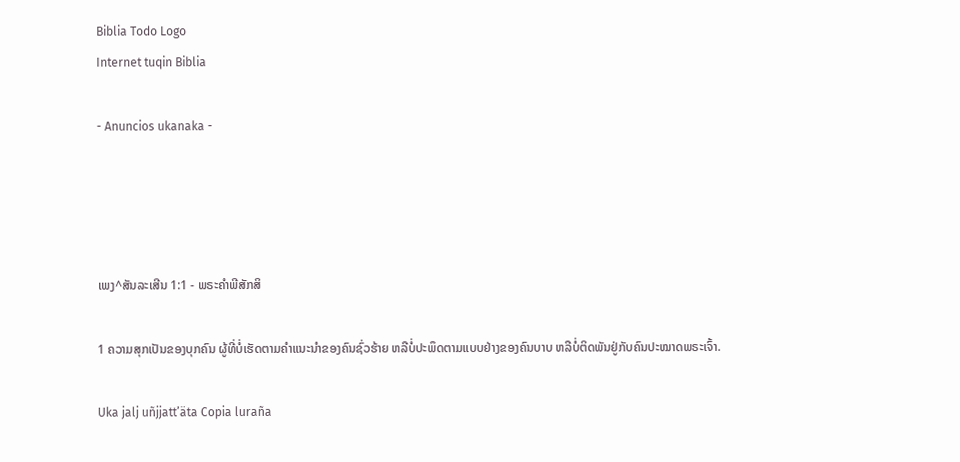Biblia Todo Logo
Internet tuqin Biblia

- Anuncios ukanaka -




ເພງ^ສັນລະເສີນ 1:1 - ພຣະຄຳພີສັກສິ

1 ຄວາມສຸກເປັນຂອງບຸກຄົນ ຜູ້ທີ່ບໍ່ເຮັດຕາມຄຳແນະນຳຂອງຄົນຊົ່ວຮ້າຍ ຫລືບໍ່ປະພຶດຕາມແບບຢ່າງຂອງຄົນບາບ ຫລືບໍ່ຕິດພັນຢູ່ກັບຄົນປະໝາດພຣະເຈົ້າ.

Uka jalj uñjjattʼäta Copia luraña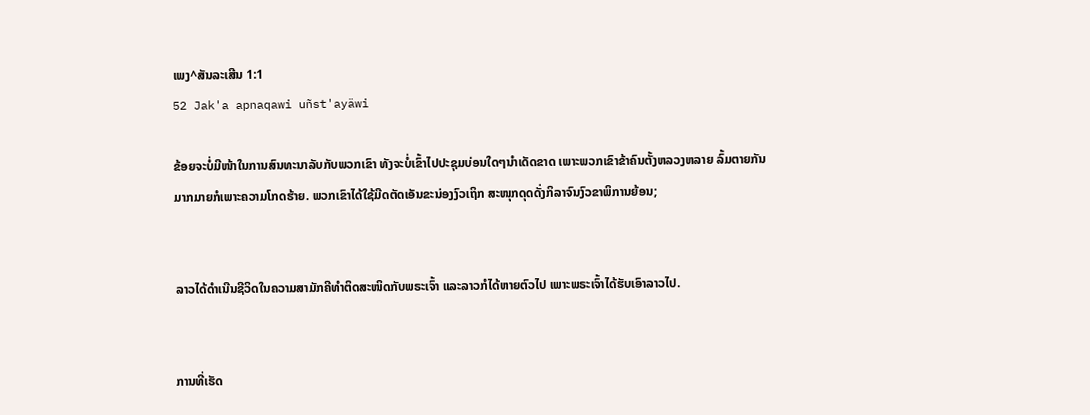ເພງ^ສັນລະເສີນ 1:1
52 Jak'a apnaqawi uñst'ayäwi

ຂ້ອຍຈະບໍ່ມີໜ້າໃນການສົນທະນາລັບກັບພວກເຂົາ ທັງຈະບໍ່ເຂົ້າໄປປະຊຸມບ່ອນໃດໆນຳເດັດຂາດ ເພາະພວກເຂົາຂ້າຄົນຕັ້ງຫລວງຫລາຍ ລົ້ມຕາຍກັນມາກມາຍກໍເພາະຄວາມໂກດຮ້າຍ. ພວກເຂົາໄດ້ໃຊ້ມີດຕັດເອັນຂະນ່ອງງົວເຖິກ ສະໜຸກດຸດດັ່ງກິລາຈົນງົວຂາພິການຍ້ອນ;


ລາວໄດ້ດຳເນີນຊີວິດໃນຄວາມສາມັກຄີທຳຕິດສະໜິດກັບພຣະເຈົ້າ ແລະລາວກໍໄດ້ຫາຍຕົວໄປ ເພາະພຣະເຈົ້າໄດ້ຮັບເອົາລາວໄປ.


ການທີ່ເຮັດ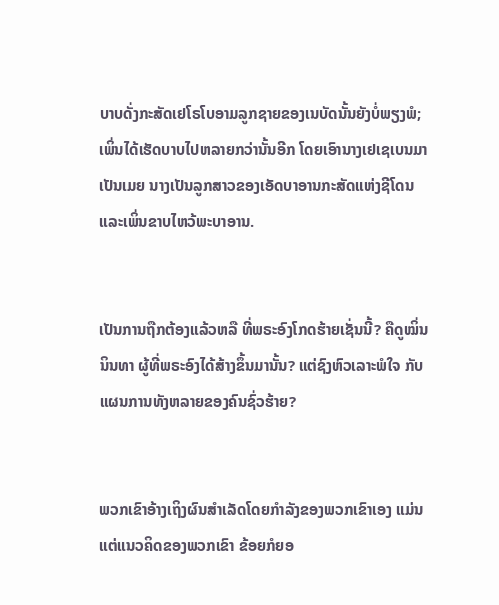ບາບດັ່ງກະສັດເຢໂຣໂບອາມລູກຊາຍຂອງເນບັດນັ້ນຍັງບໍ່ພຽງພໍ; ເພິ່ນໄດ້ເຮັດບາບໄປຫລາຍກວ່ານັ້ນອີກ ໂດຍເອົານາງເຢເຊເບນມາເປັນເມຍ ນາງເປັນລູກສາວຂອງເອັດບາອານກະສັດແຫ່ງຊີໂດນ ແລະເພິ່ນຂາບໄຫວ້ພະບາອານ.


ເປັນການຖືກຕ້ອງແລ້ວຫລື ທີ່ພຣະອົງໂກດຮ້າຍເຊັ່ນນີ້? ຄືດູໝິ່ນນິນທາ ຜູ້ທີ່ພຣະອົງໄດ້ສ້າງຂຶ້ນມານັ້ນ? ແຕ່ຊົງຫົວເລາະພໍໃຈ ກັບແຜນການທັງຫລາຍຂອງຄົນຊົ່ວຮ້າຍ?


ພວກເຂົາອ້າງເຖິງຜົນສຳເລັດໂດຍກຳລັງຂອງພວກເຂົາເອງ ແມ່ນແຕ່ແນວຄິດຂອງພວກເຂົາ ຂ້ອຍກໍຍອ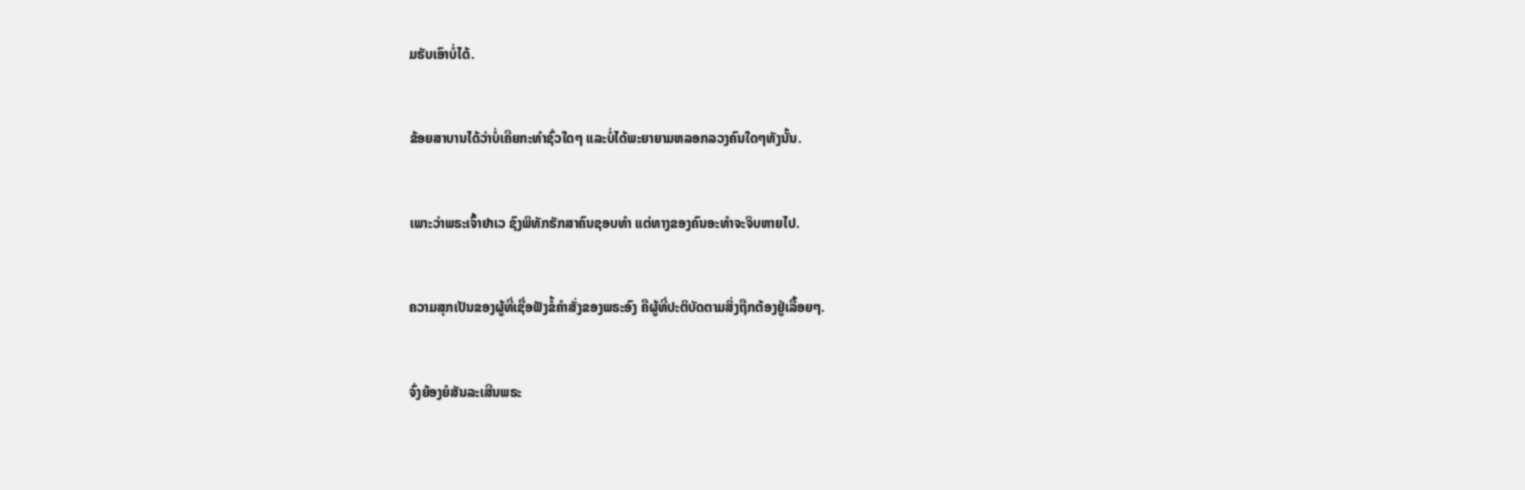ມຮັບເອົາບໍ່ໄດ້.


ຂ້ອຍສາບານໄດ້ວ່າບໍ່ເຄີຍກະທຳຊົ່ວໃດໆ ແລະບໍ່ໄດ້ພະຍາຍາມຫລອກລວງຄົນໃດໆທັງນັ້ນ.


ເພາະວ່າພຣະເຈົ້າຢາເວ ຊົງພິທັກຮັກສາຄົນຊອບທຳ ແຕ່ທາງຂອງຄົນອະທຳຈະຈິບຫາຍໄປ.


ຄວາມສຸກເປັນຂອງຜູ້ທີ່ເຊື່ອຟັງຂໍ້ຄຳສັ່ງຂອງພຣະອົງ ຄືຜູ້ທີ່ປະຕິບັດຕາມສິ່ງຖືກຕ້ອງຢູ່ເລື້ອຍໆ.


ຈົ່ງຍ້ອງຍໍສັນລະເສີນພຣະ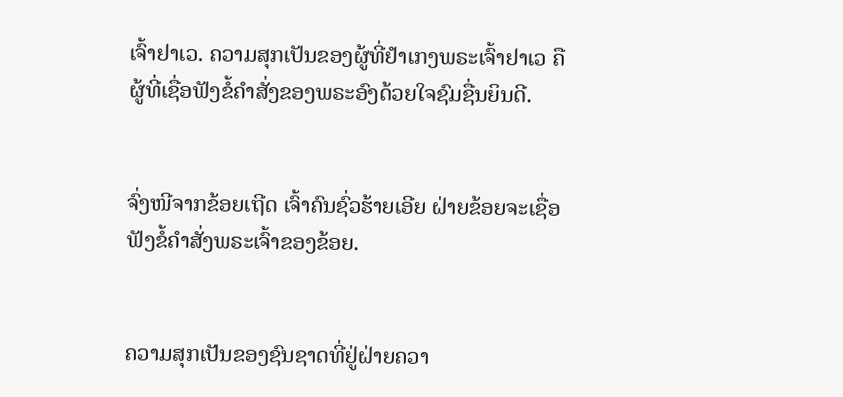ເຈົ້າຢາເວ. ຄວາມສຸກເປັນຂອງຜູ້ທີ່ຢຳເກງພຣະເຈົ້າຢາເວ ຄືຜູ້ທີ່ເຊື່ອຟັງຂໍ້ຄຳສັ່ງຂອງພຣະອົງດ້ວຍໃຈຊົມຊື່ນຍິນດີ.


ຈົ່ງໜີຈາກຂ້ອຍເຖີດ ເຈົ້າຄົນຊົ່ວຮ້າຍເອີຍ ຝ່າຍຂ້ອຍຈະເຊື່ອຟັງຂໍ້ຄຳສັ່ງພຣະເຈົ້າຂອງຂ້ອຍ.


ຄວາມສຸກເປັນຂອງຊົນຊາດທີ່ຢູ່ຝ່າຍຄວາ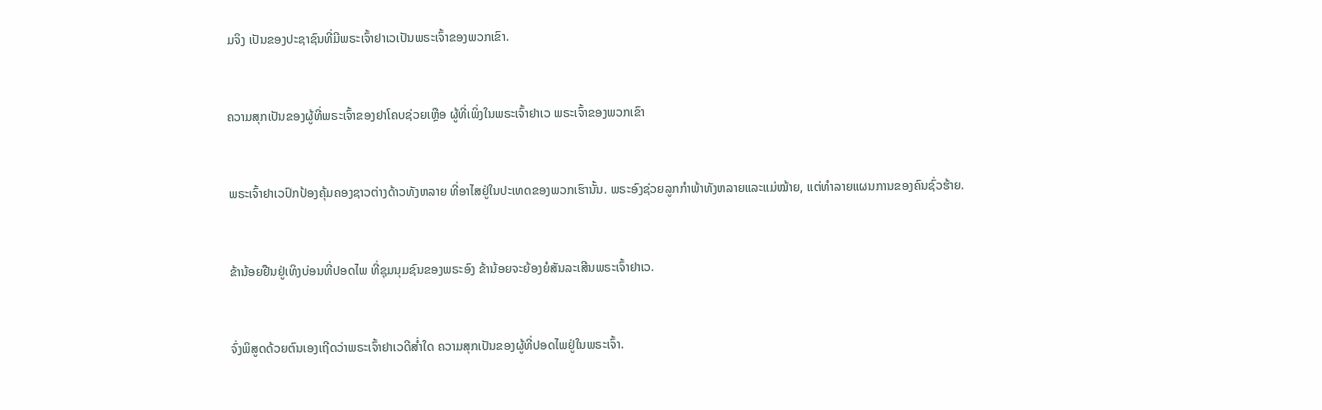ມຈິງ ເປັນຂອງປະຊາຊົນທີ່ມີພຣະເຈົ້າຢາເວເປັນພຣະເຈົ້າຂອງພວກເຂົາ.


ຄວາມສຸກເປັນຂອງຜູ້ທີ່ພຣະເຈົ້າຂອງຢາໂຄບຊ່ວຍເຫຼືອ ຜູ້ທີ່ເພິ່ງໃນພຣະເຈົ້າຢາເວ ພຣະເຈົ້າຂອງພວກເຂົາ


ພຣະເຈົ້າຢາເວປົກປ້ອງຄຸ້ມຄອງຊາວຕ່າງດ້າວທັງຫລາຍ ທີ່ອາໄສຢູ່ໃນປະເທດຂອງພວກເຮົານັ້ນ. ພຣະອົງຊ່ວຍລູກກຳພ້າທັງຫລາຍແລະແມ່ໝ້າຍ, ແຕ່ທຳລາຍແຜນການຂອງຄົນຊົ່ວຮ້າຍ.


ຂ້ານ້ອຍຢືນຢູ່ເທິງບ່ອນທີ່ປອດໄພ ທີ່ຊຸມນຸມຊົນຂອງພຣະອົງ ຂ້ານ້ອຍຈະຍ້ອງຍໍສັນລະເສີນພຣະເຈົ້າຢາເວ.


ຈົ່ງພິສູດດ້ວຍຕົນເອງເຖີດວ່າພຣະເຈົ້າຢາເວດີສໍ່າໃດ ຄວາມສຸກເປັນຂອງຜູ້ທີ່ປອດໄພຢູ່ໃນພຣະເຈົ້າ.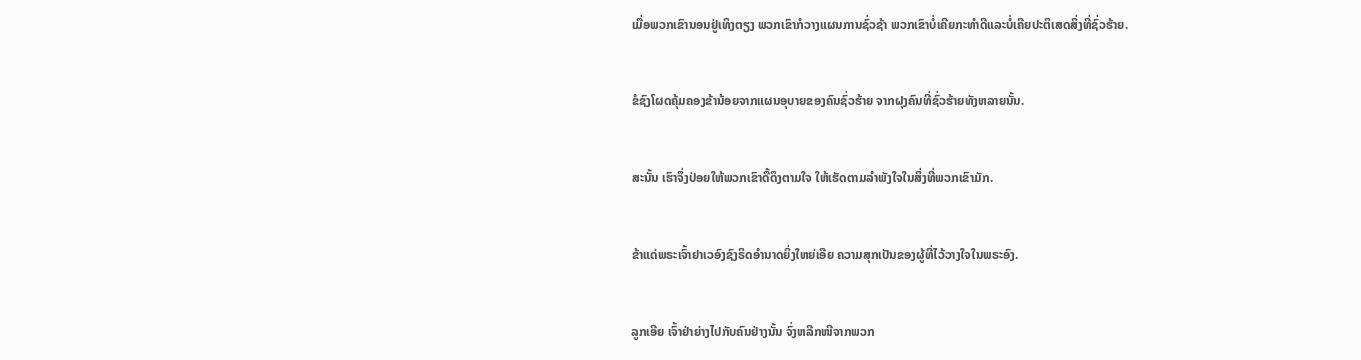ເມື່ອພວກເຂົານອນຢູ່ເທິງຕຽງ ພວກເຂົາກໍວາງແຜນການຊົ່ວຊ້າ ພວກເຂົາບໍ່ເຄີຍກະທຳດີແລະບໍ່ເຄີຍປະຕິເສດສິ່ງທີ່ຊົ່ວຮ້າຍ.


ຂໍຊົງໂຜດຄຸ້ມຄອງຂ້ານ້ອຍຈາກແຜນອຸບາຍຂອງຄົນຊົ່ວຮ້າຍ ຈາກຝຸງຄົນທີ່ຊົ່ວຮ້າຍທັງຫລາຍນັ້ນ.


ສະນັ້ນ ເຮົາຈຶ່ງປ່ອຍໃຫ້ພວກເຂົາດື້ດຶງຕາມໃຈ ໃຫ້ເຮັດຕາມລຳພັງໃຈໃນສິ່ງທີ່ພວກເຂົາມັກ.


ຂ້າແດ່ພຣະເຈົ້າຢາເວອົງຊົງຣິດອຳນາດຍິ່ງໃຫຍ່ເອີຍ ຄວາມສຸກເປັນຂອງຜູ້ທີ່ໄວ້ວາງໃຈໃນພຣະອົງ.


ລູກເອີຍ ເຈົ້າຢ່າຍ່າງໄປກັບຄົນຢ່າງນັ້ນ ຈົ່ງຫລີກໜີຈາກພວກ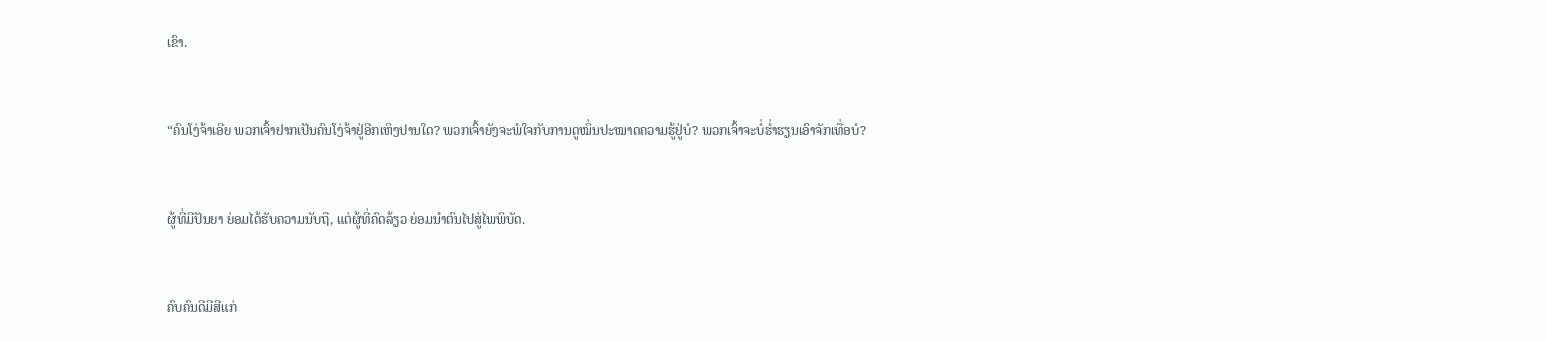ເຂົາ.


“ຄົນໂງ່ຈ້າເອີຍ ພວກເຈົ້າຢາກເປັນຄົນໂງ່ຈ້າຢູ່ອີກເຫິງປານໃດ? ພວກເຈົ້າຍັງຈະພໍໃຈກັບການດູໝິ່ນປະໝາດຄວາມຮູ້ຢູ່ບໍ? ພວກເຈົ້າຈະບໍ່ຮໍ່າຮຽນເອົາຈັກເທື່ອບໍ?


ຜູ້ທີ່ມີປັນຍາ ຍ່ອມໄດ້ຮັບຄວາມນັບຖື, ແຕ່ຜູ້ທີ່ຄົດລ້ຽວ ຍ່ອມນຳຕົນໄປສູ່ໄພພິບັດ.


ຄົບຄົນດີມີສີແກ່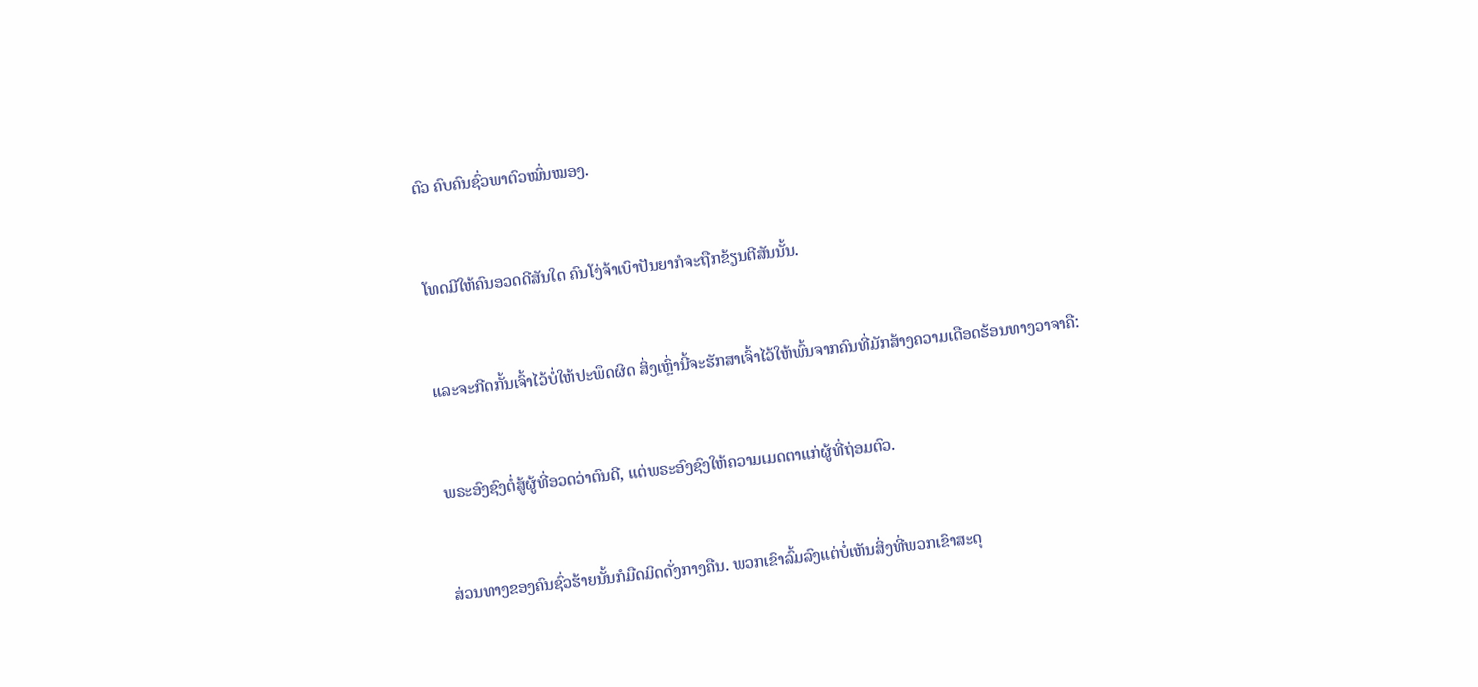ຕົວ ຄົບຄົນຊົ່ວພາຕົວໝົ່ນໝອງ.


ໂທດມີໃຫ້ຄົນອວດດີສັນໃດ ຄົນໂງ່ຈ້າເບົາປັນຍາກໍຈະຖືກຂ້ຽນຕີສັນນັ້ນ.


ແລະຈະກີດກັ້ນເຈົ້າໄວ້ບໍ່ໃຫ້ປະພຶດຜິດ ສິ່ງເຫຼົ່ານີ້ຈະຮັກສາເຈົ້າໄວ້ໃຫ້ພົ້ນຈາກຄົນທີ່ມັກສ້າງຄວາມເດືອດຮ້ອນທາງວາຈາຄື:


ພຣະອົງຊົງຕໍ່ສູ້ຜູ້ທີ່ອວດວ່າຕົນດີ, ແຕ່ພຣະອົງຊົງໃຫ້ຄວາມເມດຕາແກ່ຜູ້ທີ່ຖ່ອມຕົວ.


ສ່ວນທາງຂອງຄົນຊົ່ວຮ້າຍນັ້ນກໍມືດມິດດັ່ງກາງຄືນ. ພວກເຂົາລົ້ມລົງແຕ່ບໍ່ເຫັນສິ່ງທີ່ພວກເຂົາສະດຸ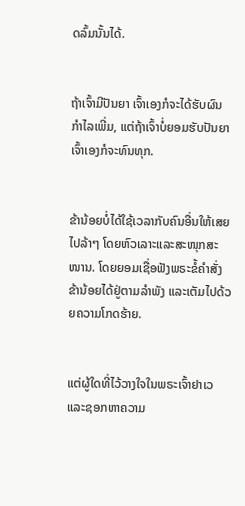ດລົ້ມນັ້ນໄດ້.


ຖ້າເຈົ້າມີປັນຍາ ເຈົ້າເອງກໍຈະໄດ້ຮັບຜົນກຳໄລເພີ່ມ, ແຕ່ຖ້າເຈົ້າບໍ່ຍອມຮັບປັນຍາ ເຈົ້າເອງກໍຈະທົນທຸກ.


ຂ້ານ້ອຍບໍ່ໄດ້ໃຊ້ເວລາກັບຄົນອື່ນໃຫ້ເສຍໄປລ້າໆ ໂດຍຫົວເລາະແລະສະໜຸກສະໜານ. ໂດຍຍອມເຊື່ອຟັງພຣະຂໍ້ຄຳສັ່ງ ຂ້ານ້ອຍໄດ້ຢູ່ຕາມລຳພັງ ແລະເຕັມໄປດ້ວຍຄວາມໂກດຮ້າຍ.


ແຕ່ຜູ້ໃດທີ່ໄວ້ວາງໃຈໃນພຣະເຈົ້າຢາເວ ແລະຊອກຫາຄວາມ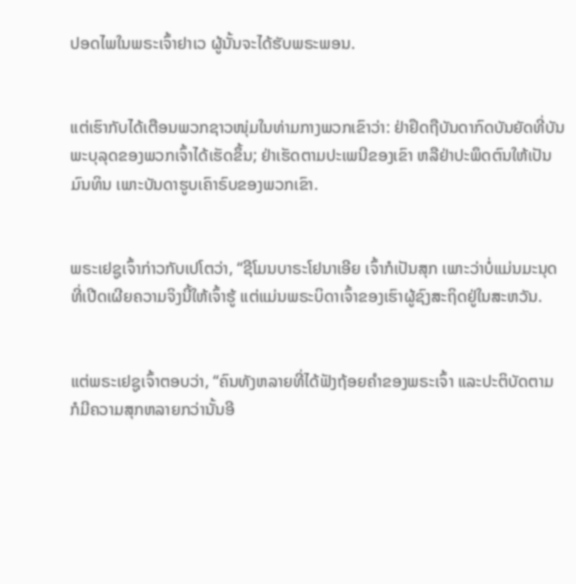ປອດໄພໃນພຣະເຈົ້າຢາເວ ຜູ້ນັ້ນຈະໄດ້ຮັບພຣະພອນ.


ແຕ່ເຮົາກັບໄດ້ເຕືອນພວກຊາວໜຸ່ມໃນທ່າມກາງພວກເຂົາວ່າ: ຢ່າຢຶດຖືບັນດາກົດບັນຍັດທີ່ບັນພະບຸລຸດຂອງພວກເຈົ້າໄດ້ເຮັດຂຶ້ນ; ຢ່າເຮັດຕາມປະເພນີຂອງເຂົາ ຫລືຢ່າປະພຶດຕົນໃຫ້ເປັນມົນທິນ ເພາະບັນດາຮູບເຄົາຣົບຂອງພວກເຂົາ.


ພຣະເຢຊູເຈົ້າກ່າວກັບເປໂຕວ່າ, “ຊີໂມນບາຣະໂຢນາເອີຍ ເຈົ້າກໍເປັນສຸກ ເພາະວ່າບໍ່ແມ່ນມະນຸດທີ່ເປີດເຜີຍຄວາມຈິງນີ້ໃຫ້ເຈົ້າຮູ້ ແຕ່ແມ່ນພຣະບິດາເຈົ້າຂອງເຮົາຜູ້ຊົງສະຖິດຢູ່ໃນສະຫວັນ.


ແຕ່ພຣະເຢຊູເຈົ້າຕອບວ່າ, “ຄົນທັງຫລາຍທີ່ໄດ້ຟັງຖ້ອຍຄຳຂອງພຣະເຈົ້າ ແລະປະຕິບັດຕາມ ກໍມີຄວາມສຸກຫລາຍກວ່ານັ້ນອີ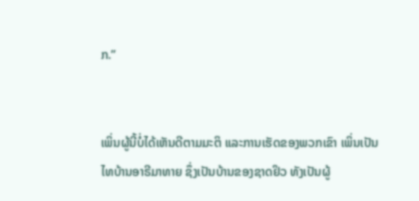ກ.”


ເພິ່ນຜູ້ນີ້ບໍ່ໄດ້ເຫັນດີຕາມມະຕິ ແລະການເຮັດຂອງພວກເຂົາ ເພິ່ນເປັນໄທບ້ານອາຣີມາທາຍ ຊຶ່ງເປັນບ້ານຂອງຊາດຢິວ ທັງເປັນຜູ້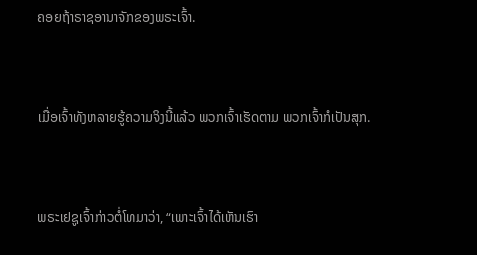ຄອຍຖ້າຣາຊອານາຈັກຂອງພຣະເຈົ້າ.


ເມື່ອເຈົ້າທັງຫລາຍຮູ້ຄວາມຈິງນີ້ແລ້ວ ພວກເຈົ້າເຮັດຕາມ ພວກເຈົ້າກໍເປັນສຸກ.


ພຣະເຢຊູເຈົ້າກ່າວຕໍ່ໂທມາວ່າ, “ເພາະເຈົ້າໄດ້ເຫັນເຮົາ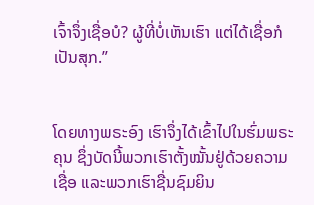ເຈົ້າຈຶ່ງເຊື່ອບໍ? ຜູ້ທີ່ບໍ່ເຫັນເຮົາ ແຕ່ໄດ້ເຊື່ອກໍເປັນສຸກ.”


ໂດຍທາງພຣະອົງ ເຮົາຈຶ່ງໄດ້ເຂົ້າໄປໃນຮົ່ມພຣະຄຸນ ຊຶ່ງບັດນີ້ພວກເຮົາຕັ້ງໝັ້ນຢູ່ດ້ວຍຄວາມເຊື່ອ ແລະພວກເຮົາຊື່ນຊົມຍິນ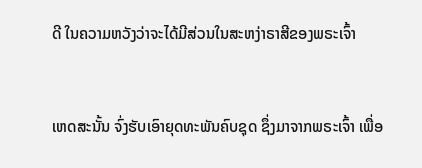ດີ ໃນຄວາມຫວັງວ່າຈະໄດ້ມີສ່ວນໃນສະຫງ່າຣາສີຂອງພຣະເຈົ້າ


ເຫດສະນັ້ນ ຈົ່ງຮັບເອົາຍຸດທະພັນຄົບຊຸດ ຊຶ່ງມາຈາກພຣະເຈົ້າ ເພື່ອ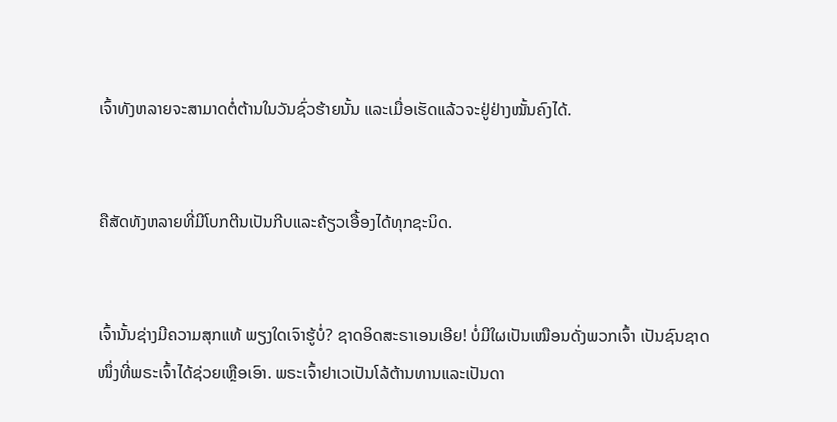ເຈົ້າທັງຫລາຍຈະສາມາດຕໍ່ຕ້ານໃນວັນຊົ່ວຮ້າຍນັ້ນ ແລະເມື່ອເຮັດແລ້ວຈະຢູ່ຢ່າງໝັ້ນຄົງໄດ້.


ຄືສັດທັງຫລາຍທີ່ມີໂບກຕີນເປັນກີບແລະຄ້ຽວເອື້ອງໄດ້ທຸກຊະນິດ.


ເຈົ້ານັ້ນຊ່າງມີຄວາມສຸກແທ້ ພຽງໃດເຈົາຮູ້ບໍ່? ຊາດອິດສະຣາເອນເອີຍ! ບໍ່ມີໃຜເປັນເໝືອນດັ່ງພວກເຈົ້າ ເປັນຊົນຊາດໜຶ່ງທີ່ພຣະເຈົ້າໄດ້ຊ່ວຍເຫຼືອເອົາ. ພຣະເຈົ້າຢາເວເປັນໂລ້ຕ້ານທານແລະເປັນດາ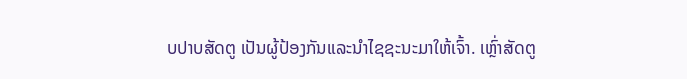ບປາບສັດຕູ ເປັນຜູ້ປ້ອງກັນແລະນຳໄຊຊະນະມາໃຫ້ເຈົ້າ. ເຫຼົ່າສັດຕູ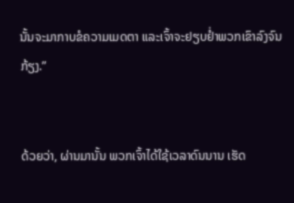ນັ້ນຈະມາກາບຂໍຄວາມເມດຕາ ແລະເຈົ້າຈະຢຽບຢໍ່າພວກເຂົາລົງຈົນກ້ຽງ.”


ດ້ວຍວ່າ, ຜ່ານມານັ້ນ ພວກເຈົ້າໄດ້ໃຊ້ເວລາດົນນານ ເຮັດ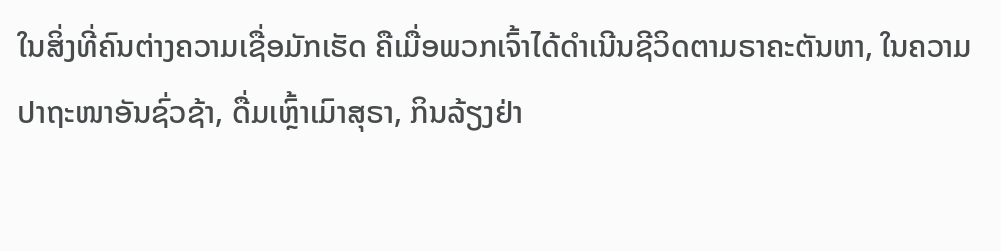ໃນສິ່ງທີ່ຄົນຕ່າງຄວາມເຊື່ອມັກເຮັດ ຄືເມື່ອພວກເຈົ້າໄດ້ດຳເນີນຊີວິດຕາມຣາຄະຕັນຫາ, ໃນຄວາມປາຖະໜາອັນຊົ່ວຊ້າ, ດື່ມເຫຼົ້າເມົາສຸຣາ, ກິນລ້ຽງຢ່າ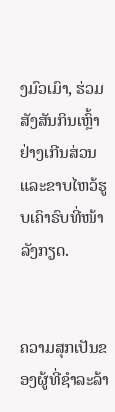ງມົວເມົາ, ຮ່ວມສັງສັນກິນເຫຼົ້າຢ່າງເກີນສ່ວນ ແລະຂາບໄຫວ້ຮູບເຄົາຣົບທີ່ໜ້າລັງກຽດ.


ຄວາມສຸກເປັນຂອງຜູ້ທີ່ຊຳລະລ້າ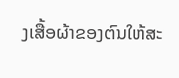ງເສື້ອຜ້າຂອງຕົນໃຫ້ສະ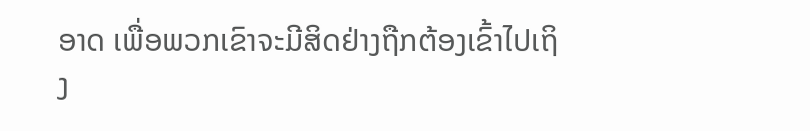ອາດ ເພື່ອພວກເຂົາຈະມີສິດຢ່າງຖືກຕ້ອງເຂົ້າໄປເຖິງ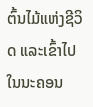ຕົ້ນໄມ້ແຫ່ງຊີວິດ ແລະເຂົ້າໄປໃນນະຄອນ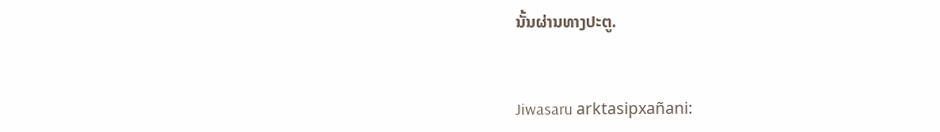ນັ້ນຜ່ານທາງປະຕູ.


Jiwasaru arktasipxañani: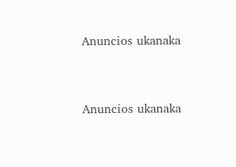Anuncios ukanaka


Anuncios ukanaka